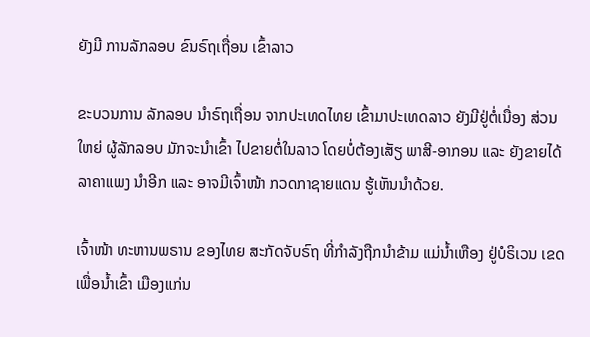ຍັງມີ ການລັກລອບ ຂົນຣົຖເຖື່ອນ ເຂົ້າລາວ

ຂະບວນການ ລັກລອບ ນຳຣົຖເຖື່ອນ ຈາກປະເທດໄທຍ ເຂົ້າມາປະເທດລາວ ຍັງມີຢູ່ຕໍ່ເນື່ອງ ສ່ວນໃຫຍ່ ຜູ້ລັກລອບ ມັກຈະນຳເຂົ້າ ໄປຂາຍຕໍ່ໃນລາວ ໂດຍບໍ່ຕ້ອງເສັຽ ພາສີ-ອາກອນ ແລະ ຍັງຂາຍໄດ້ລາຄາແພງ ນຳອີກ ແລະ ອາຈມີເຈົ້າໜ້າ ກວດກາຊາຍແດນ ຮູ້ເຫັນນຳດ້ວຍ.

ເຈົ້າໜ້າ ທະຫານພຣານ ຂອງໄທຍ ສະກັດຈັບຣົຖ ທີ່ກຳລັງຖືກນຳຂ້າມ ແມ່ນ້ຳເຫືອງ ຢູ່ບໍຣິເວນ ເຂດເພື່ອນ້ຳເຂົ້າ ເມືອງແກ່ນ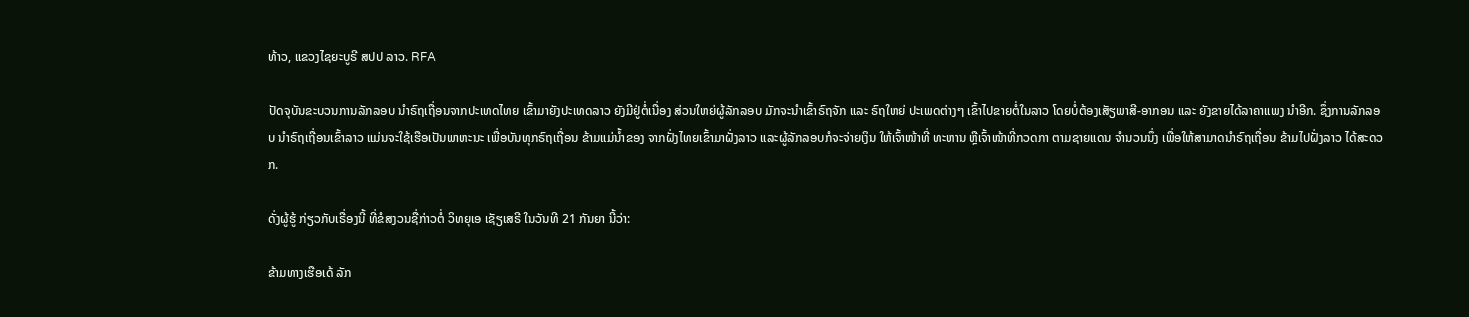ທ້າວ, ແຂວງໄຊຍະບູຣີ ສປປ ລາວ. RFA

ປັດຈຸບັນຂະບວນການລັກລອບ ນຳຣົຖເຖື່ອນຈາກປະເທດໄທຍ ເຂົ້າມາຍັງປະເທດລາວ ຍັງມີຢູ່ຕໍ່ເນື່ອງ ສ່ວນໃຫຍ່ຜູ້ລັກລອບ ມັກຈະນຳເຂົ້າຣົຖຈັກ ແລະ ຣົຖໃຫຍ່ ປະເພດຕ່າງໆ ເຂົ້າໄປຂາຍຕໍ່ໃນລາວ ໂດຍບໍ່ຕ້ອງເສັຽພາສີ-ອາກອນ ແລະ ຍັງຂາຍໄດ້ລາຄາແພງ ນຳອີກ. ຊຶ່ງການລັກລອບ ນຳຣົຖເຖື່ອນເຂົ້າລາວ ແມ່ນຈະໃຊ້ເຮືອເປັນພາຫະນະ ເພື່ອບັນທຸກຣົຖເຖື່ອນ ຂ້າມແມ່ນໍ້າຂອງ ຈາກຝັ່ງໄທຍເຂົ້າມາຝັ່ງລາວ ແລະຜູ້ລັກລອບກໍຈະຈ່າຍເງິນ ໃຫ້ເຈົ້າໜ້າທີ່ ທະຫານ ຫຼືເຈົ້າໜ້າທີ່ກວດກາ ຕາມຊາຍແດນ ຈຳນວນນຶ່ງ ເພື່ອໃຫ້ສາມາດນຳຣົຖເຖື່ອນ ຂ້າມໄປຝັ່ງລາວ ໄດ້ສະດວກ.

ດັ່ງຜູ້ຮູ້ ກ່ຽວກັບເຣື່ອງນີ້ ທີ່ຂໍສງວນຊື່ກ່າວຕໍ່ ວິທຍຸເອ ເຊັຽເສຣີ ໃນວັນທີ 21 ກັນຍາ ນີ້ວ່າ:

ຂ້າມທາງເຮືອເດ້ ລັກ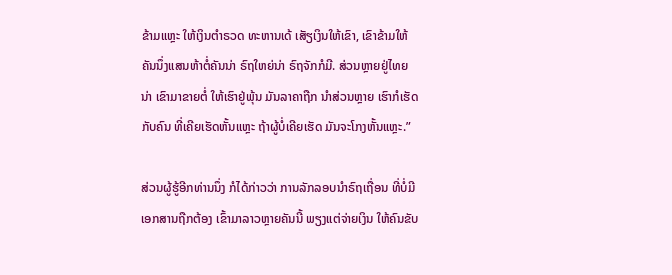ຂ້າມແຫຼະ ໃຫ້ເງິນຕຳຣວດ ທະຫານເດ້ ເສັຽເງິນໃຫ້ເຂົາ, ເຂົາຂ້າມໃຫ້ຄັນນຶ່ງແສນຫ້າຕໍ່ຄັນນ່າ ຣົຖໃຫຍ່ນ່າ ຣົຖຈັກກໍມີ. ສ່ວນຫຼາຍຢູ່ໄທຍນ່າ ເຂົາມາຂາຍຕໍ່ ໃຫ້ເຮົາຢູ່ພຸ້ນ ມັນລາຄາຖືກ ນໍາສ່ວນຫຼາຍ ເຮົາກໍເຮັດກັບຄົນ ທີ່ເຄີຍເຮັດຫັ້ນແຫຼະ ຖ້າຜູ້ບໍ່ເຄີຍເຮັດ ມັນຈະໂກງຫັ້ນແຫຼະ.”

ສ່ວນຜູ້ຮູ້ອີກທ່ານນຶ່ງ ກໍໄດ້ກ່າວວ່າ ການລັກລອບນໍາຣົຖເຖື່ອນ ທີ່ບໍ່ມີເອກສານຖືກຕ້ອງ ເຂົ້າມາລາວຫຼາຍຄັນນີ້ ພຽງແຕ່ຈ່າຍເງິນ ໃຫ້ຄົນຂັບ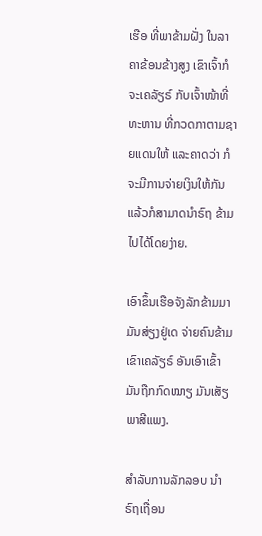ເຮືອ ທີ່ພາຂ້າມຝັ່ງ ໃນລາຄາຂ້ອນຂ້າງສູງ ເຂົາເຈົ້າກໍຈະເຄລັຽຣ໌ ກັບເຈົ້າໜ້າທີ່ທະຫານ ທີ່ກວດກາຕາມຊາຍແດນໃຫ້ ແລະຄາດວ່າ ກໍຈະມີການຈ່າຍເງິນໃຫ້ກັນ ແລ້ວກໍສາມາດນຳຣົຖ ຂ້າມໄປໄດ້ໂດຍງ່າຍ.

ເອົາຂຶ້ນເຮືອຈັງລັກຂ້າມມາ ມັນສ່ຽງຢູ່ເດ ຈ່າຍຄົນຂ້າມ ເຂົາເຄລັຽຣ໌ ອັນເອົາເຂົ້າມັນຖືກກົດໝາຽ ມັນເສັຽພາສີແພງ.

ສຳລັບການລັກລອບ ນຳຣົຖເຖື່ອນ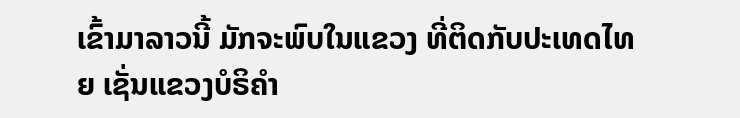ເຂົ້າມາລາວນີ້ ມັກຈະພົບໃນແຂວງ ທີ່ຕິດກັບປະເທດໄທຍ ເຊັ່ນແຂວງບໍຣິຄຳ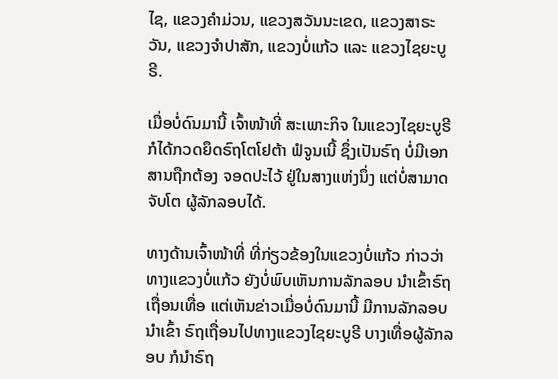ໄຊ, ແຂວງຄຳມ່ວນ, ແຂວງສວັນນະເຂດ, ແຂວງສາຣະວັນ, ແຂວງຈຳປາສັກ, ແຂວງບໍ່ແກ້ວ ແລະ ແຂວງໄຊຍະບູຣີ.

ເມື່ອບໍ່ດົນມານີ້ ເຈົ້າໜ້າທີ່ ສະເພາະກິຈ ໃນແຂວງໄຊຍະບູຣີ ກໍໄດ້ກວດຍຶດຣົຖໂຕໂຢຕ້າ ຟໍຈູນເນີ້ ຊຶ່ງເປັນຣົຖ ບໍ່ມີເອກສານຖືກຕ້ອງ ຈອດປະໄວ້ ຢູ່ໃນສາງແຫ່ງນຶ່ງ ແຕ່ບໍ່ສາມາດຈັບໂຕ ຜູ້ລັກລອບໄດ້.

ທາງດ້ານເຈົ້າໜ້າທີ່ ທີ່ກ່ຽວຂ້ອງໃນແຂວງບໍ່ແກ້ວ ກ່າວວ່າ ທາງແຂວງບໍ່ແກ້ວ ຍັງບໍ່ພົບເຫັນການລັກລອບ ນໍາເຂົ້າຣົຖເຖື່ອນເທື່ອ ແຕ່ເຫັນຂ່າວເມື່ອບໍ່ດົນມານີ້ ມີການລັກລອບນໍາເຂົ້າ ຣົຖເຖື່ອນໄປທາງແຂວງໄຊຍະບູຣີ ບາງເທື່ອຜູ້ລັກລອບ ກໍນຳຣົຖ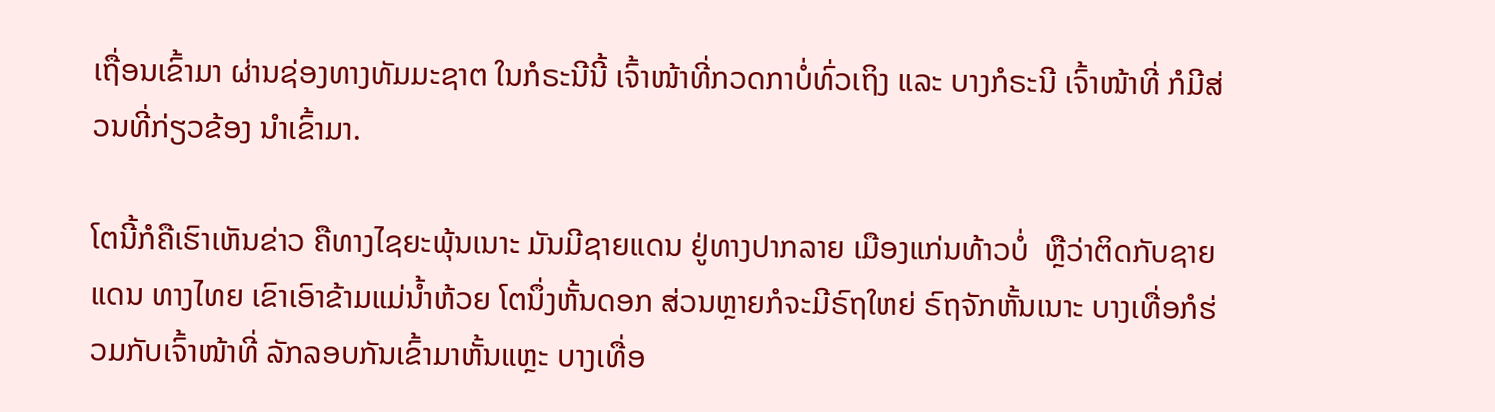ເຖື່ອນເຂົ້າມາ ຜ່ານຊ່ອງທາງທັມມະຊາຕ ໃນກໍຣະນີນີ້ ເຈົ້າໜ້າທີ່ກວດກາບໍ່ທົ່ວເຖິງ ແລະ ບາງກໍຣະນີ ເຈົ້າໜ້າທີ່ ກໍມີສ່ວນທີ່ກ່ຽວຂ້ອງ ນຳເຂົ້າມາ.

ໂຕນີ້ກໍຄືເຮົາເຫັນຂ່າວ ຄືທາງໄຊຍະພຸ້ນເນາະ ມັນມີຊາຍແດນ ຢູ່ທາງປາກລາຍ ເມືອງແກ່ນທ້າວບໍ່  ຫຼືວ່າຕິດກັບຊາຍແດນ ທາງໄທຍ ເຂົາເອົາຂ້າມແມ່ນໍ້າຫ້ວຍ ໂຕນຶ່ງຫັ້ນດອກ ສ່ວນຫຼາຍກໍຈະມີຣົຖໃຫຍ່ ຣົຖຈັກຫັ້ນເນາະ ບາງເທື່ອກໍຮ່ວມກັບເຈົ້າໜ້າທີ່ ລັກລອບກັນເຂົ້າມາຫັ້ນແຫຼະ ບາງເທື່ອ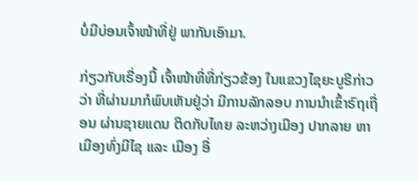ບໍ່ມີບ່ອນເຈົ້າໜ້າທີ່ຢູ່ ພາກັນເອົາມາ.

ກ່ຽວກັບເຣື່ອງນີ້ ເຈົ້າໜ້າທີ່ທີ່ກ່ຽວຂ້ອງ ໃນແຂວງໄຊຍະບູຣີກ່າວວ່າ ທີ່ຜ່ານມາກໍພົບເຫັນຢູ່ວ່າ ມີການລັກລອບ ການນຳເຂົ້າຣົຖເຖື່ອນ ຜ່ານຊາຍແດນ ຕິດກັບໄທຍ ລະຫວ່າງເມືອງ ປາກລາຍ ຫາ ເມືອງທົ່ງມີໄຊ ແລະ ເມືອງ ອື່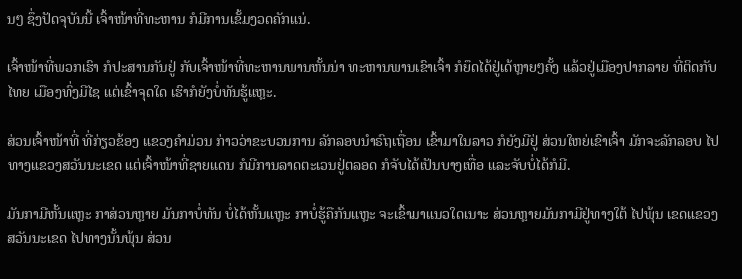ນໆ ຊຶ່ງປັດຈຸບັນນີ້ ເຈົ້າໜ້າທີ່ທະຫານ ກໍມີການເຂັ້ມງວດຄັກແນ່.

ເຈົ້າໜ້າທີ່ພວກເຮົາ ກໍປະສານກັນຢູ່ ກັບເຈົ້າໜ້າທີ່ທະຫານພານຫັ້ນນ່າ ທະຫານພານເຂົາເຈົ້າ ກໍຍຶດໄດ້ຢູ່ເດ້ຫຼາຍໆຄັ້ງ ແລ້ວຢູ່ເມືອງປາກລາຍ ທີ່ຕິດກັບໄທຍ ເມືອງທົ່ງມີໄຊ ແຕ່ເຂົ້າຈຸດໃດ ເຮົາກໍຍັງບໍ່ທັນຮູ້ແຫຼະ.

ສ່ວນເຈົ້າໜ້າທີ່ ທີ່ກ່ຽວຂ້ອງ ແຂວງຄຳມ່ວນ ກ່າວວ່າຂະບວນການ ລັກລອບນຳຣົຖເຖື່ອນ ເຂົ້າມາໃນລາວ ກໍຍັງມີຢູ່ ສ່ວນໃຫຍ່ເຂົາເຈົ້າ ມັກຈະລັກລອບ ໄປທາງແຂວງສວັນນະເຂດ ແຕ່ເຈົ້າໜ້າທີ່ຊາຍແດນ ກໍມີການລາດຕະເວນຢູ່ຕລອດ ກໍຈັບໄດ້ເປັນບາງເທື່ອ ແລະຈັບບໍ່ໄດ້ກໍມີ.

ມັນກາມີຫັ້ນແຫຼະ ກາສ່ວນຫຼາຍ ມັນກາບໍ່ທັນ ບໍ່ໄດ້ຫັ້ນແຫຼະ ກາບໍ່ຮູ້ຄືກັນແຫຼະ ຈະເຂົ້າມາແນວໃດເນາະ ສ່ວນຫຼາຍມັນກາມີຢູ່ທາງໃຕ້ ໄປພຸ້ນ ເຂດແຂວງສວັນນະເຂດ ໄປທາງນັ້ນພຸ້ນ ສ່ວນ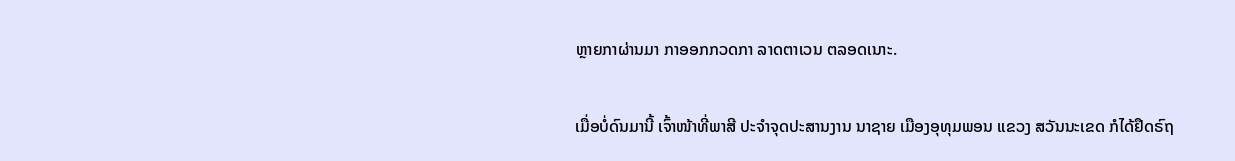ຫຼາຍກາຜ່ານມາ ກາອອກກວດກາ ລາດຕາເວນ ຕລອດເນາະ.

ເມື່ອບໍ່ດົນມານີ້ ເຈົ້າໜ້າທີ່ພາສີ ປະຈຳຈຸດປະສານງານ ນາຊາຍ ເມືອງອຸທຸມພອນ ແຂວງ ສວັນນະເຂດ ກໍໄດ້ຢຶດຣົຖ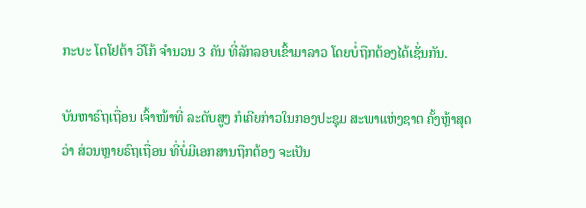ກະບະ ໂຕໂຢຕ້າ ວີໂກ້ ຈຳນວນ 3 ຄັນ ທີ່ລັກລອບເຂົ້າມາລາວ ໂດຍບໍ່ຖືກຕ້ອງໄດ້ເຊັ່ນກັນ.

ບັນຫາຣົຖເຖື່ອນ ເຈົ້າໜ້າທີ່ ລະດັບສູງ ກໍເຄີຍກ່າວໃນກອງປະຊຸມ ສະພາແຫ່ງຊາຕ ຄັ້ງຫຼ້າສຸດວ່າ ສ່ວນຫຼາຍຣົຖເຖື່ອນ ທີ່ບໍ່ມີເອກສານຖືກຕ້ອງ ຈະເປັນ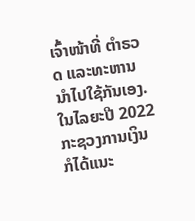ເຈົ້າໜ້າທີ່ ຕຳຣວດ ແລະທະຫານ ນຳໄປໃຊ້ກັນເອງ. ໃນໄລຍະປີ 2022 ກະຊວງການເງິນ ກໍໄດ້ແນະ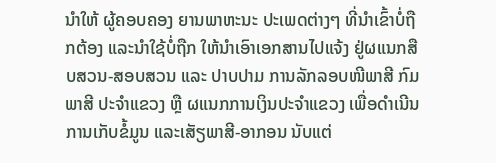ນຳໃຫ້ ຜູ້ຄອບຄອງ ຍານພາຫະນະ ປະເພດຕ່າງໆ ທີ່ນຳເຂົ້າບໍ່ຖືກຕ້ອງ ແລະນຳໃຊ້ບໍ່ຖືກ ໃຫ້ນຳເອົາເອກສານໄປແຈ້ງ ຢູ່ຜແນກສືບສວນ-ສອບສວນ ແລະ ປາບປາມ ການລັກລອບໜີພາສີ ກົມພາສີ ປະຈຳແຂວງ ຫຼື ຜແນກການເງິນປະຈຳແຂວງ ເພື່ອດຳເນີນການເກັບຂໍ້ມູນ ແລະເສັຽພາສີ-ອາກອນ ນັບແຕ່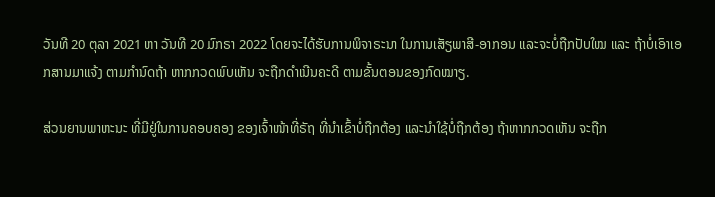ວັນທີ 20 ຕຸລາ 2021 ຫາ ວັນທີ 20 ມົກຣາ 2022 ໂດຍຈະໄດ້ຮັບການພິຈາຣະນາ ໃນການເສັຽພາສີ-ອາກອນ ແລະຈະບໍ່ຖືກປັບໃໝ ແລະ ຖ້າບໍ່ເອົາເອກສານມາແຈ້ງ ຕາມກຳນົດຖ້າ ຫາກກວດພົບເຫັນ ຈະຖືກດຳເນີນຄະດີ ຕາມຂັ້ນຕອນຂອງກົດໝາຽ.

ສ່ວນຍານພາຫະນະ ທີ່ມີຢູ່ໃນການຄອບຄອງ ຂອງເຈົ້າໜ້າທີ່ຣັຖ ທີ່ນຳເຂົ້າບໍ່ຖືກຕ້ອງ ແລະນຳໃຊ້ບໍ່ຖືກຕ້ອງ ຖ້າຫາກກວດເຫັນ ຈະຖືກ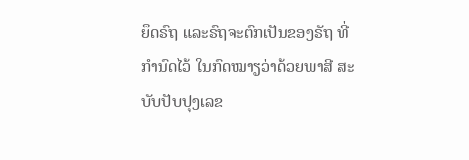ຍຶດຣົຖ ແລະຣົຖຈະຕົກເປັນຂອງຣັຖ ທີ່ກຳນົດໄວ້ ໃນກົດໝາຽວ່າດ້ວຍພາສີ ສະບັບປັບປຸງເລຂ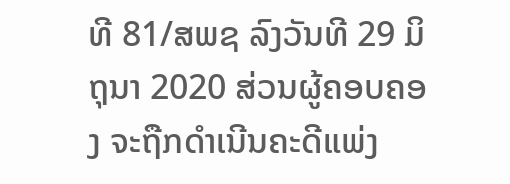ທີ 81/ສພຊ ລົງວັນທີ 29 ມິຖຸນາ 2020 ສ່ວນຜູ້ຄອບຄອງ ຈະຖືກດຳເນີນຄະດີແພ່ງ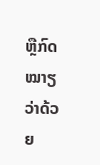ຫຼືກົດໝາຽວ່າດ້ວຍ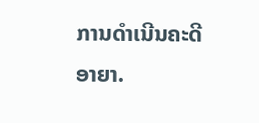ການດຳເນີນຄະດີອາຍາ.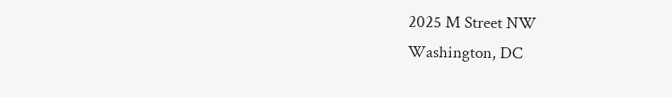2025 M Street NW
Washington, DC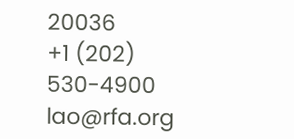20036
+1 (202) 530-4900
lao@rfa.org